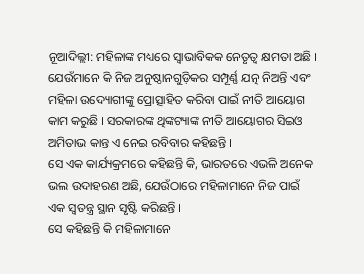ନୂଆଦିଲ୍ଲୀ: ମହିଳାଙ୍କ ମଧ୍ୟରେ ସ୍ବାଭାବିକକ ନେତୃତ୍ୱ କ୍ଷମତା ଅଛି । ଯେଉଁମାନେ କି ନିଜ ଅନୁଷ୍ଠାନଗୁଡ଼ିକର ସମ୍ପୂର୍ଣ୍ଣ ଯତ୍ନ ନିଅନ୍ତି ଏବଂ ମହିଳା ଉଦ୍ୟୋଗୀଙ୍କୁ ପ୍ରୋତ୍ସାହିତ କରିବା ପାଇଁ ନୀତି ଆୟୋଗ କାମ କରୁଛି । ସରକାରଙ୍କ ଥିଙ୍କଟ୍ୟାଙ୍କ ନୀତି ଆୟୋଗର ସିଇଓ ଅମିତାଭ କାନ୍ତ ଏ ନେଇ ରବିବାର କହିଛନ୍ତି ।
ସେ ଏକ କାର୍ଯ୍ୟକ୍ରମରେ କହିଛନ୍ତି କି, ଭାରତରେ ଏଭଳି ଅନେକ ଭଲ ଉଦାହରଣ ଅଛି, ଯେଉଁଠାରେ ମହିଳାମାନେ ନିଜ ପାଇଁ ଏକ ସ୍ବତନ୍ତ୍ର ସ୍ଥାନ ସୃଷ୍ଟି କରିଛନ୍ତି ।
ସେ କହିଛନ୍ତି କି ମହିଳାମାନେ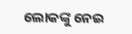ଲୋକଙ୍କୁ ନେଇ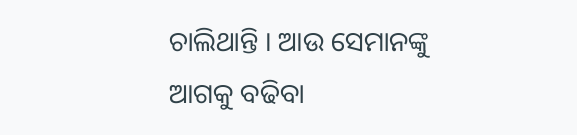ଚାଲିଥାନ୍ତି । ଆଉ ସେମାନଙ୍କୁ ଆଗକୁ ବଢିବା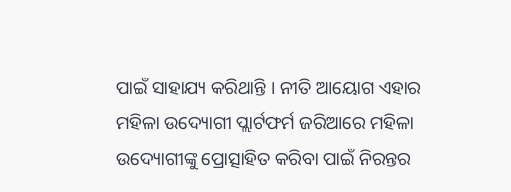ପାଇଁ ସାହାଯ୍ୟ କରିଥାନ୍ତି । ନୀତି ଆୟୋଗ ଏହାର ମହିଳା ଉଦ୍ୟୋଗୀ ପ୍ଲାର୍ଟଫର୍ମ ଜରିଆରେ ମହିଳା ଉଦ୍ୟୋଗୀଙ୍କୁ ପ୍ରୋତ୍ସାହିତ କରିବା ପାଇଁ ନିରନ୍ତର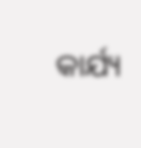କାର୍ଯ୍ୟ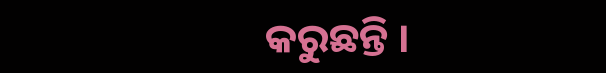କରୁଛନ୍ତି ।